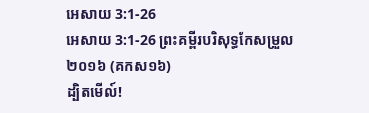អេសាយ 3:1-26
អេសាយ 3:1-26 ព្រះគម្ពីរបរិសុទ្ធកែសម្រួល ២០១៦ (គកស១៦)
ដ្បិតមើល៍!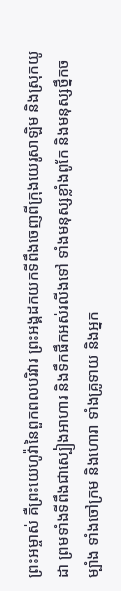ព្រះអម្ចាស់ គឺព្រះយេហូវ៉ានៃពួកពលបរិវារ ព្រះអង្គដកយកទីពឹងចេញពីក្រុងយេរូសាឡិម និងស្រុកយូដា ព្រមទាំងទីពឹងជាស្បៀងអាហារ និងទឹកផឹកអស់រលីងទៅ ទាំងមនុស្សខ្លាំងពូកែ និងមនុស្សថ្នឹកចម្បាំង ទាំងចៅក្រម និងហោរា ទាំងគ្រូទាយ និងអ្នក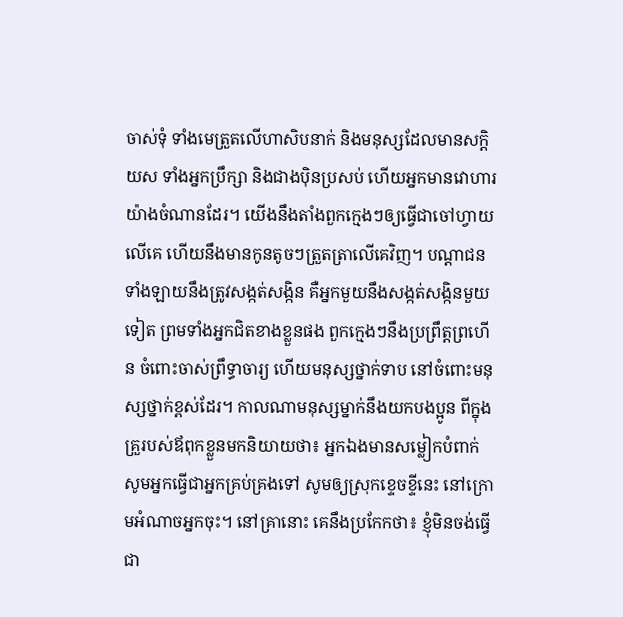ចាស់ទុំ ទាំងមេត្រួតលើហាសិបនាក់ និងមនុស្សដែលមានសក្តិយស ទាំងអ្នកប្រឹក្សា និងជាងប៉ិនប្រសប់ ហើយអ្នកមានវោហារយ៉ាងចំណានដែរ។ យើងនឹងតាំងពួកក្មេងៗឲ្យធ្វើជាចៅហ្វាយលើគេ ហើយនឹងមានកូនតូចៗត្រួតត្រាលើគេវិញ។ បណ្ដាជនទាំងឡាយនឹងត្រូវសង្កត់សង្កិន គឺអ្នកមួយនឹងសង្កត់សង្កិនមួយទៀត ព្រមទាំងអ្នកជិតខាងខ្លួនផង ពួកក្មេងៗនឹងប្រព្រឹត្តព្រហើន ចំពោះចាស់ព្រឹទ្ធាចារ្យ ហើយមនុស្សថ្នាក់ទាប នៅចំពោះមនុស្សថ្នាក់ខ្ពស់ដែរ។ កាលណាមនុស្សម្នាក់នឹងយកបងប្អូន ពីក្នុងគ្រួរបស់ឪពុកខ្លួនមកនិយាយថា៖ អ្នកឯងមានសម្លៀកបំពាក់ សូមអ្នកធ្វើជាអ្នកគ្រប់គ្រងទៅ សូមឲ្យស្រុកខ្ទេចខ្ទីនេះ នៅក្រោមអំណាចអ្នកចុះ។ នៅគ្រានោះ គេនឹងប្រកែកថា៖ ខ្ញុំមិនចង់ធ្វើជា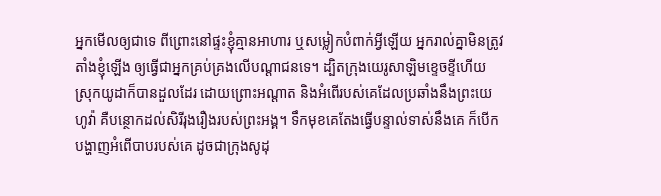អ្នកមើលឲ្យជាទេ ពីព្រោះនៅផ្ទះខ្ញុំគ្មានអាហារ ឬសម្លៀកបំពាក់អ្វីឡើយ អ្នករាល់គ្នាមិនត្រូវតាំងខ្ញុំឡើង ឲ្យធ្វើជាអ្នកគ្រប់គ្រងលើបណ្ដាជនទេ។ ដ្បិតក្រុងយេរូសាឡិមខ្ទេចខ្ទីហើយ ស្រុកយូដាក៏បានដួលដែរ ដោយព្រោះអណ្ដាត និងអំពើរបស់គេដែលប្រឆាំងនឹងព្រះយេហូវ៉ា គឺបន្ថោកដល់សិរីរុងរឿងរបស់ព្រះអង្គ។ ទឹកមុខគេតែងធ្វើបន្ទាល់ទាស់នឹងគេ ក៏បើកបង្ហាញអំពើបាបរបស់គេ ដូចជាក្រុងសូដុ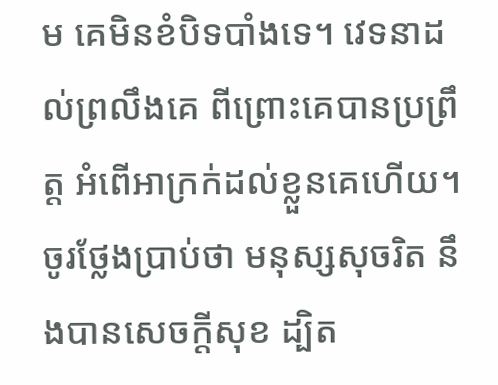ម គេមិនខំបិទបាំងទេ។ វេទនាដល់ព្រលឹងគេ ពីព្រោះគេបានប្រព្រឹត្ត អំពើអាក្រក់ដល់ខ្លួនគេហើយ។ ចូរថ្លែងប្រាប់ថា មនុស្សសុចរិត នឹងបានសេចក្ដីសុខ ដ្បិត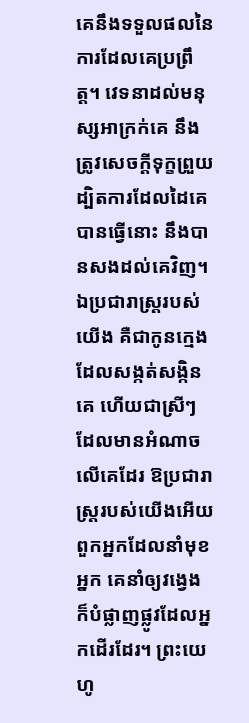គេនឹងទទួលផលនៃការដែលគេប្រព្រឹត្ត។ វេទនាដល់មនុស្សអាក្រក់គេ នឹងត្រូវសេចក្ដីទុក្ខព្រួយ ដ្បិតការដែលដៃគេបានធ្វើនោះ នឹងបានសងដល់គេវិញ។ ឯប្រជារាស្ត្ររបស់យើង គឺជាកូនក្មេងដែលសង្កត់សង្កិនគេ ហើយជាស្រីៗដែលមានអំណាចលើគេដែរ ឱប្រជារាស្ត្ររបស់យើងអើយ ពួកអ្នកដែលនាំមុខអ្នក គេនាំឲ្យវង្វេង ក៏បំផ្លាញផ្លូវដែលអ្នកដើរដែរ។ ព្រះយេហូ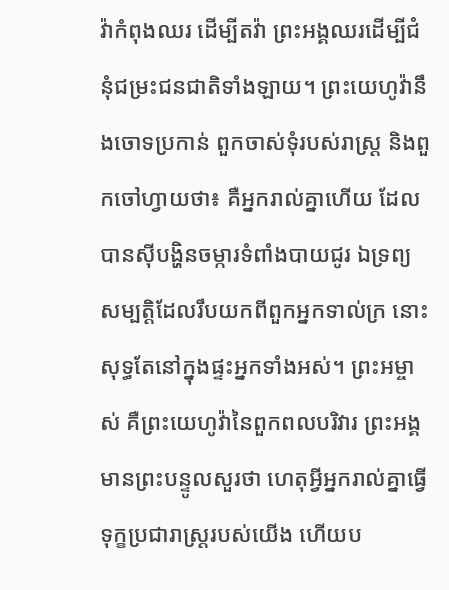វ៉ាកំពុងឈរ ដើម្បីតវ៉ា ព្រះអង្គឈរដើម្បីជំនុំជម្រះជនជាតិទាំងឡាយ។ ព្រះយេហូវ៉ានឹងចោទប្រកាន់ ពួកចាស់ទុំរបស់រាស្ត្រ និងពួកចៅហ្វាយថា៖ គឺអ្នករាល់គ្នាហើយ ដែលបានស៊ីបង្ហិនចម្ការទំពាំងបាយជូរ ឯទ្រព្យសម្បត្តិដែលរឹបយកពីពួកអ្នកទាល់ក្រ នោះសុទ្ធតែនៅក្នុងផ្ទះអ្នកទាំងអស់។ ព្រះអម្ចាស់ គឺព្រះយេហូវ៉ានៃពួកពលបរិវារ ព្រះអង្គមានព្រះបន្ទូលសួរថា ហេតុអ្វីអ្នករាល់គ្នាធ្វើទុក្ខប្រជារាស្ត្ររបស់យើង ហើយប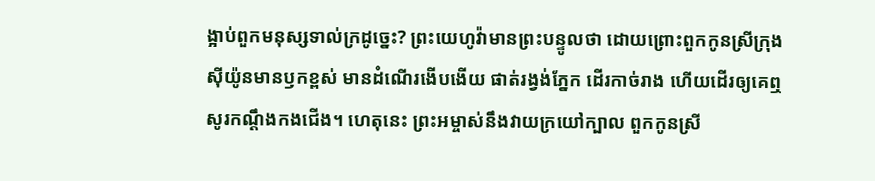ង្អាប់ពួកមនុស្សទាល់ក្រដូច្នេះ? ព្រះយេហូវ៉ាមានព្រះបន្ទូលថា ដោយព្រោះពួកកូនស្រីក្រុងស៊ីយ៉ូនមានឫកខ្ពស់ មានដំណើរងើបងើយ ផាត់រង្វង់ភ្នែក ដើរកាច់រាង ហើយដើរឲ្យគេឮសូរកណ្ដឹងកងជើង។ ហេតុនេះ ព្រះអម្ចាស់នឹងវាយក្រយៅក្បាល ពួកកូនស្រី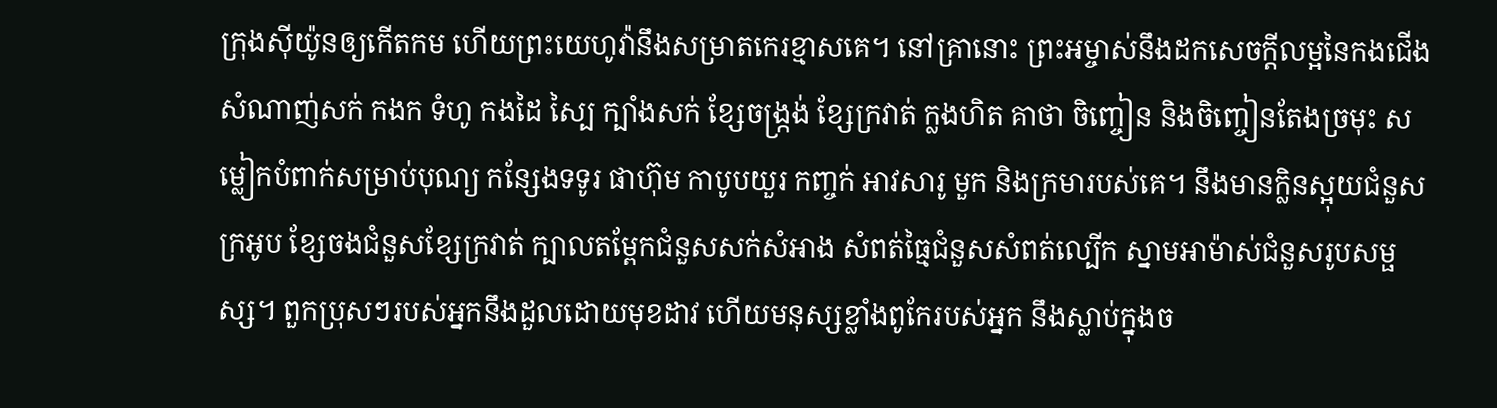ក្រុងស៊ីយ៉ូនឲ្យកើតកម ហើយព្រះយេហូវ៉ានឹងសម្រាតកេរខ្មាសគេ។ នៅគ្រានោះ ព្រះអម្ចាស់នឹងដកសេចក្ដីលម្អនៃកងជើង សំណាញ់សក់ កងក ទំហូ កងដៃ ស្បៃ ក្បាំងសក់ ខ្សែចង្ក្រង់ ខ្សែក្រវាត់ ក្លងហិត គាថា ចិញ្ចៀន និងចិញ្ចៀនតែងច្រមុះ សម្លៀកបំពាក់សម្រាប់បុណ្យ កន្សែងទទូរ ផាហ៊ុម កាបូបយួរ កញ្ចក់ អាវសារូ មួក និងក្រមារបស់គេ។ នឹងមានក្លិនស្អុយជំនួសក្រអូប ខ្សែចងជំនួសខ្សែក្រវាត់ ក្បាលតម្ពែកជំនួសសក់សំអាង សំពត់ធ្មៃជំនួសសំពត់ល្បើក ស្នាមអាម៉ាស់ជំនួសរូបសម្ផស្ស។ ពួកប្រុសៗរបស់អ្នកនឹងដួលដោយមុខដាវ ហើយមនុស្សខ្លាំងពូកែរបស់អ្នក នឹងស្លាប់ក្នុងច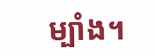ម្បាំង។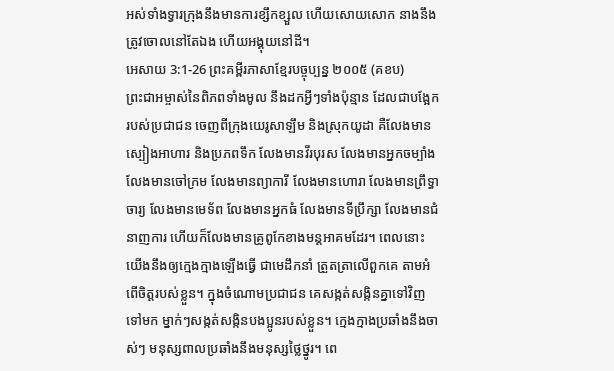អស់ទាំងទ្វារក្រុងនឹងមានការខ្សឹកខ្សួល ហើយសោយសោក នាងនឹងត្រូវចោលនៅតែឯង ហើយអង្គុយនៅដី។
អេសាយ 3:1-26 ព្រះគម្ពីរភាសាខ្មែរបច្ចុប្បន្ន ២០០៥ (គខប)
ព្រះជាអម្ចាស់នៃពិភពទាំងមូល នឹងដកអ្វីៗទាំងប៉ុន្មាន ដែលជាបង្អែករបស់ប្រជាជន ចេញពីក្រុងយេរូសាឡឹម និងស្រុកយូដា គឺលែងមានស្បៀងអាហារ និងប្រភពទឹក លែងមានវីរបុរស លែងមានអ្នកចម្បាំង លែងមានចៅក្រម លែងមានព្យាការី លែងមានហោរា លែងមានព្រឹទ្ធាចារ្យ លែងមានមេទ័ព លែងមានអ្នកធំ លែងមានទីប្រឹក្សា លែងមានជំនាញការ ហើយក៏លែងមានគ្រូពូកែខាងមន្តអាគមដែរ។ ពេលនោះ យើងនឹងឲ្យក្មេងក្មាងឡើងធ្វើ ជាមេដឹកនាំ ត្រួតត្រាលើពួកគេ តាមអំពើចិត្តរបស់ខ្លួន។ ក្នុងចំណោមប្រជាជន គេសង្កត់សង្កិនគ្នាទៅវិញទៅមក ម្នាក់ៗសង្កត់សង្កិនបងប្អូនរបស់ខ្លួន។ ក្មេងក្មាងប្រឆាំងនឹងចាស់ៗ មនុស្សពាលប្រឆាំងនឹងមនុស្សថ្លៃថ្នូរ។ ពេ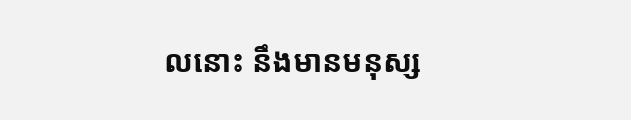លនោះ នឹងមានមនុស្ស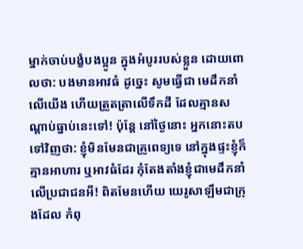ម្នាក់ចាប់បង្ខំបងប្អូន ក្នុងអំបូររបស់ខ្លួន ដោយពោលថា: បងមានអាវធំ ដូច្នេះ សូមធ្វើជា មេដឹកនាំលើយើង ហើយត្រួតត្រាលើទឹកដី ដែលគ្មានសណ្ដាប់ធ្នាប់នេះទៅ! ប៉ុន្តែ នៅថ្ងៃនោះ អ្នកនោះតបទៅវិញថា: ខ្ញុំមិនមែនជាគ្រូពេទ្យទេ នៅក្នុងផ្ទះខ្ញុំក៏គ្មានអាហារ ឬអាវធំដែរ កុំតែងតាំងខ្ញុំជាមេដឹកនាំលើប្រជាជនអី! ពិតមែនហើយ យេរូសាឡឹមជាក្រុងដែល កំពុ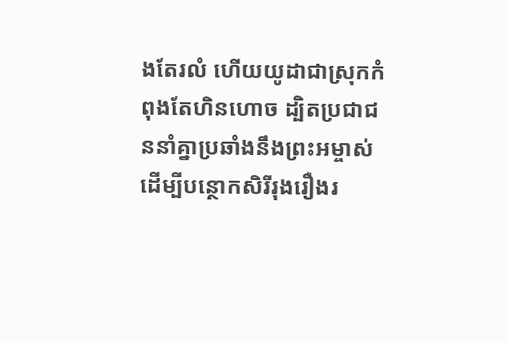ងតែរលំ ហើយយូដាជាស្រុកកំពុងតែហិនហោច ដ្បិតប្រជាជននាំគ្នាប្រឆាំងនឹងព្រះអម្ចាស់ ដើម្បីបន្ថោកសិរីរុងរឿងរ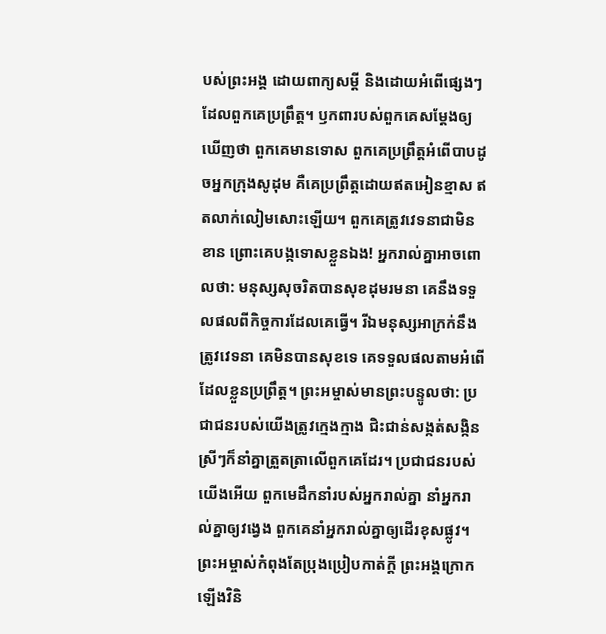បស់ព្រះអង្គ ដោយពាក្យសម្ដី និងដោយអំពើផ្សេងៗដែលពួកគេប្រព្រឹត្ត។ ឫកពារបស់ពួកគេសម្តែងឲ្យឃើញថា ពួកគេមានទោស ពួកគេប្រព្រឹត្តអំពើបាបដូចអ្នកក្រុងសូដុម គឺគេប្រព្រឹត្តដោយឥតអៀនខ្មាស ឥតលាក់លៀមសោះឡើយ។ ពួកគេត្រូវវេទនាជាមិនខាន ព្រោះគេបង្កទោសខ្លួនឯង! អ្នករាល់គ្នាអាចពោលថា: មនុស្សសុចរិតបានសុខដុមរមនា គេនឹងទទួលផលពីកិច្ចការដែលគេធ្វើ។ រីឯមនុស្សអាក្រក់នឹងត្រូវវេទនា គេមិនបានសុខទេ គេទទួលផលតាមអំពើដែលខ្លួនប្រព្រឹត្ត។ ព្រះអម្ចាស់មានព្រះបន្ទូលថា: ប្រជាជនរបស់យើងត្រូវក្មេងក្មាង ជិះជាន់សង្កត់សង្កិន ស្រីៗក៏នាំគ្នាត្រួតត្រាលើពួកគេដែរ។ ប្រជាជនរបស់យើងអើយ ពួកមេដឹកនាំរបស់អ្នករាល់គ្នា នាំអ្នករាល់គ្នាឲ្យវង្វេង ពួកគេនាំអ្នករាល់គ្នាឲ្យដើរខុសផ្លូវ។ ព្រះអម្ចាស់កំពុងតែប្រុងប្រៀបកាត់ក្ដី ព្រះអង្គក្រោកឡើងវិនិ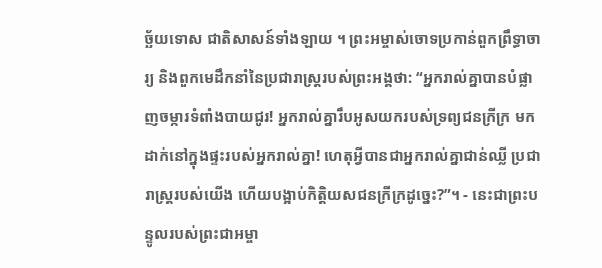ច្ឆ័យទោស ជាតិសាសន៍ទាំងឡាយ ។ ព្រះអម្ចាស់ចោទប្រកាន់ពួកព្រឹទ្ធាចារ្យ និងពួកមេដឹកនាំនៃប្រជារាស្ត្ររបស់ព្រះអង្គថា: “អ្នករាល់គ្នាបានបំផ្លាញចម្ការទំពាំងបាយជូរ! អ្នករាល់គ្នារឹបអូសយករបស់ទ្រព្យជនក្រីក្រ មកដាក់នៅក្នុងផ្ទះរបស់អ្នករាល់គ្នា! ហេតុអ្វីបានជាអ្នករាល់គ្នាជាន់ឈ្លី ប្រជារាស្ត្ររបស់យើង ហើយបង្អាប់កិត្តិយសជនក្រីក្រដូច្នេះ?”។ - នេះជាព្រះបន្ទូលរបស់ព្រះជាអម្ចា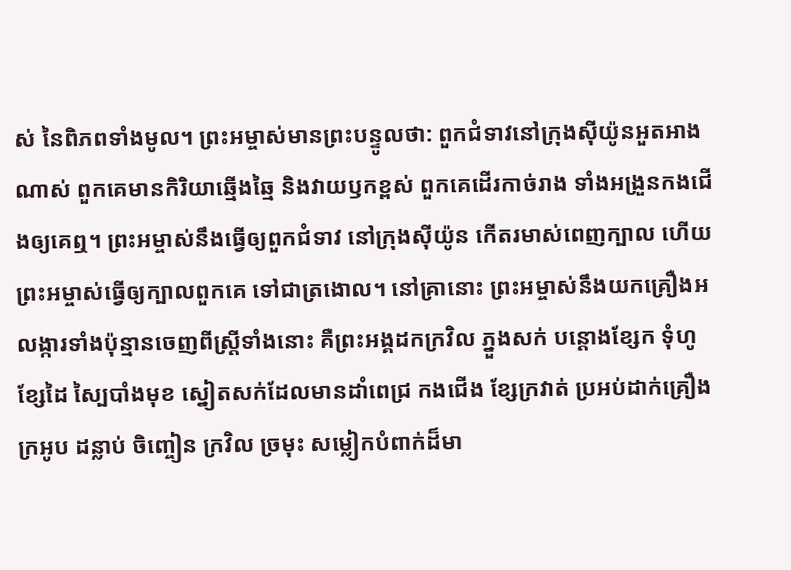ស់ នៃពិភពទាំងមូល។ ព្រះអម្ចាស់មានព្រះបន្ទូលថា: ពួកជំទាវនៅក្រុងស៊ីយ៉ូនអួតអាងណាស់ ពួកគេមានកិរិយាឆ្មើងឆ្មៃ និងវាយឫកខ្ពស់ ពួកគេដើរកាច់រាង ទាំងអង្រួនកងជើងឲ្យគេឮ។ ព្រះអម្ចាស់នឹងធ្វើឲ្យពួកជំទាវ នៅក្រុងស៊ីយ៉ូន កើតរមាស់ពេញក្បាល ហើយព្រះអម្ចាស់ធ្វើឲ្យក្បាលពួកគេ ទៅជាត្រងោល។ នៅគ្រានោះ ព្រះអម្ចាស់នឹងយកគ្រឿងអលង្ការទាំងប៉ុន្មានចេញពីស្ត្រីទាំងនោះ គឺព្រះអង្គដកក្រវិល ភ្នួងសក់ បន្តោងខ្សែក ទុំហូ ខ្សែដៃ ស្បៃបាំងមុខ ស្នៀតសក់ដែលមានដាំពេជ្រ កងជើង ខ្សែក្រវាត់ ប្រអប់ដាក់គ្រឿងក្រអូប ដន្លាប់ ចិញ្ចៀន ក្រវិល ច្រមុះ សម្លៀកបំពាក់ដ៏មា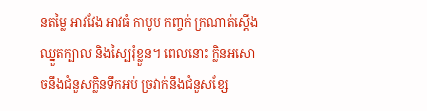នតម្លៃ អាវវែង អាវធំ កាបូប កញ្ចក់ ក្រណាត់ស្ដើង ឈ្នួតក្បាល និងស្បៃរុំខ្លួន។ ពេលនោះ ក្លិនអសោចនឹងជំនួសក្លិនទឹកអប់ ច្រវាក់នឹងជំនួសខ្សែ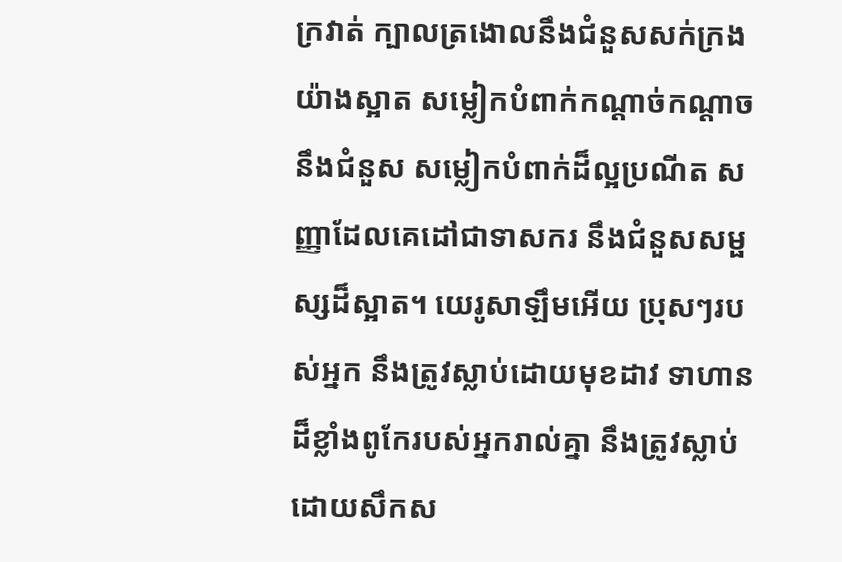ក្រវាត់ ក្បាលត្រងោលនឹងជំនួសសក់ក្រងយ៉ាងស្អាត សម្លៀកបំពាក់កណ្ដាច់កណ្ដាចនឹងជំនួស សម្លៀកបំពាក់ដ៏ល្អប្រណីត សញ្ញាដែលគេដៅជាទាសករ នឹងជំនួសសម្ផស្សដ៏ស្អាត។ យេរូសាឡឹមអើយ ប្រុសៗរបស់អ្នក នឹងត្រូវស្លាប់ដោយមុខដាវ ទាហានដ៏ខ្លាំងពូកែរបស់អ្នករាល់គ្នា នឹងត្រូវស្លាប់ដោយសឹកស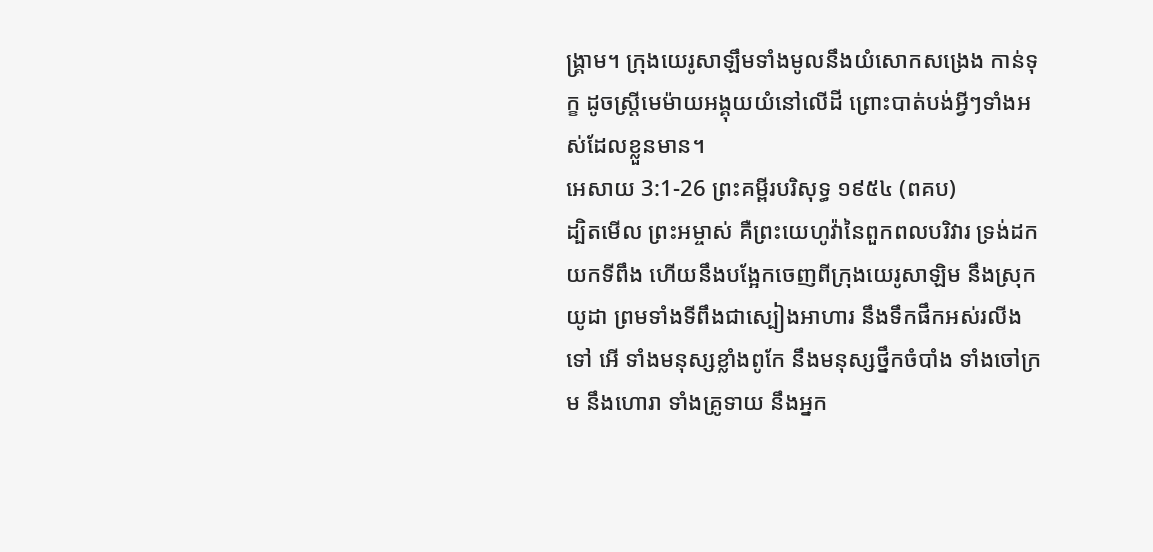ង្គ្រាម។ ក្រុងយេរូសាឡឹមទាំងមូលនឹងយំសោកសង្រេង កាន់ទុក្ខ ដូចស្ត្រីមេម៉ាយអង្គុយយំនៅលើដី ព្រោះបាត់បង់អ្វីៗទាំងអស់ដែលខ្លួនមាន។
អេសាយ 3:1-26 ព្រះគម្ពីរបរិសុទ្ធ ១៩៥៤ (ពគប)
ដ្បិតមើល ព្រះអម្ចាស់ គឺព្រះយេហូវ៉ានៃពួកពលបរិវារ ទ្រង់ដកយកទីពឹង ហើយនឹងបង្អែកចេញពីក្រុងយេរូសាឡិម នឹងស្រុកយូដា ព្រមទាំងទីពឹងជាស្បៀងអាហារ នឹងទឹកផឹកអស់រលីងទៅ អើ ទាំងមនុស្សខ្លាំងពូកែ នឹងមនុស្សថ្នឹកចំបាំង ទាំងចៅក្រម នឹងហោរា ទាំងគ្រូទាយ នឹងអ្នក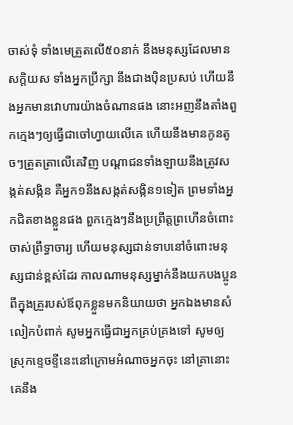ចាស់ទុំ ទាំងមេត្រួតលើ៥០នាក់ នឹងមនុស្សដែលមានសក្តិយស ទាំងអ្នកប្រឹក្សា នឹងជាងប៉ិនប្រសប់ ហើយនឹងអ្នកមានវោហារយ៉ាងចំណានផង នោះអញនឹងតាំងពួកក្មេងៗឲ្យធ្វើជាចៅហ្វាយលើគេ ហើយនឹងមានកូនតូចៗត្រួតត្រាលើគេវិញ បណ្តាជនទាំងឡាយនឹងត្រូវសង្កត់សង្កិន គឺអ្នក១នឹងសង្កត់សង្កិន១ទៀត ព្រមទាំងអ្នកជិតខាងខ្លួនផង ពួកក្មេងៗនឹងប្រព្រឹត្តព្រហើនចំពោះចាស់ព្រឹទ្ធាចារ្យ ហើយមនុស្សជាន់ទាបនៅចំពោះមនុស្សជាន់ខ្ពស់ដែរ កាលណាមនុស្សម្នាក់នឹងយកបងប្អូនពីក្នុងគ្រួរបស់ឪពុកខ្លួនមកនិយាយថា អ្នកឯងមានសំលៀកបំពាក់ សូមអ្នកធ្វើជាអ្នកគ្រប់គ្រងទៅ សូមឲ្យស្រុកខ្ទេចខ្ទីនេះនៅក្រោមអំណាចអ្នកចុះ នៅគ្រានោះគេនឹង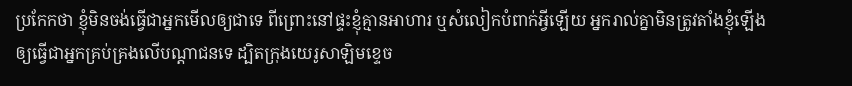ប្រកែកថា ខ្ញុំមិនចង់ធ្វើជាអ្នកមើលឲ្យជាទេ ពីព្រោះនៅផ្ទះខ្ញុំគ្មានអាហារ ឬសំលៀកបំពាក់អ្វីឡើយ អ្នករាល់គ្នាមិនត្រូវតាំងខ្ញុំឡើង ឲ្យធ្វើជាអ្នកគ្រប់គ្រងលើបណ្តាជនទេ ដ្បិតក្រុងយេរូសាឡិមខ្ទេច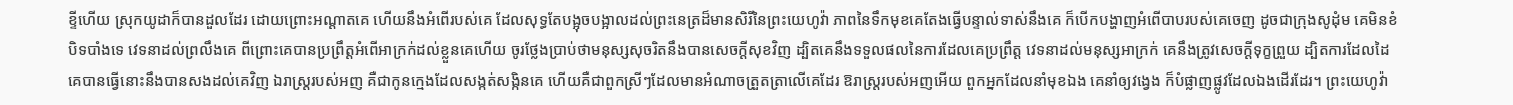ខ្ទីហើយ ស្រុកយូដាក៏បានដួលដែរ ដោយព្រោះអណ្តាតគេ ហើយនឹងអំពើរបស់គេ ដែលសុទ្ធតែបង្អុចបង្អាលដល់ព្រះនេត្រដ៏មានសិរីនៃព្រះយេហូវ៉ា ភាពនៃទឹកមុខគេតែងធ្វើបន្ទាល់ទាស់នឹងគេ ក៏បើកបង្ហាញអំពើបាបរបស់គេចេញ ដូចជាក្រុងសូដុំម គេមិនខំបិទបាំងទេ វេទនាដល់ព្រលឹងគេ ពីព្រោះគេបានប្រព្រឹត្តអំពើអាក្រក់ដល់ខ្លួនគេហើយ ចូរថ្លែងប្រាប់ថាមនុស្សសុចរិតនឹងបានសេចក្ដីសុខវិញ ដ្បិតគេនឹងទទួលផលនៃការដែលគេប្រព្រឹត្ត វេទនាដល់មនុស្សអាក្រក់ គេនឹងត្រូវសេចក្ដីទុក្ខព្រួយ ដ្បិតការដែលដៃគេបានធ្វើនោះនឹងបានសងដល់គេវិញ ឯរាស្ត្ររបស់អញ គឺជាកូនក្មេងដែលសង្កត់សង្កិនគេ ហើយគឺជាពួកស្រីៗដែលមានអំណាចត្រួតត្រាលើគេដែរ ឱរាស្ត្ររបស់អញអើយ ពួកអ្នកដែលនាំមុខឯង គេនាំឲ្យវង្វេង ក៏បំផ្លាញផ្លូវដែលឯងដើរដែរ។ ព្រះយេហូវ៉ា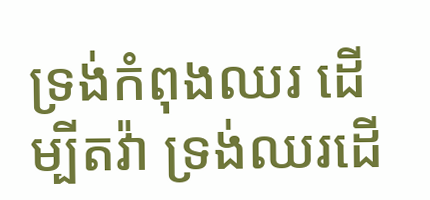ទ្រង់កំពុងឈរ ដើម្បីតវ៉ា ទ្រង់ឈរដើ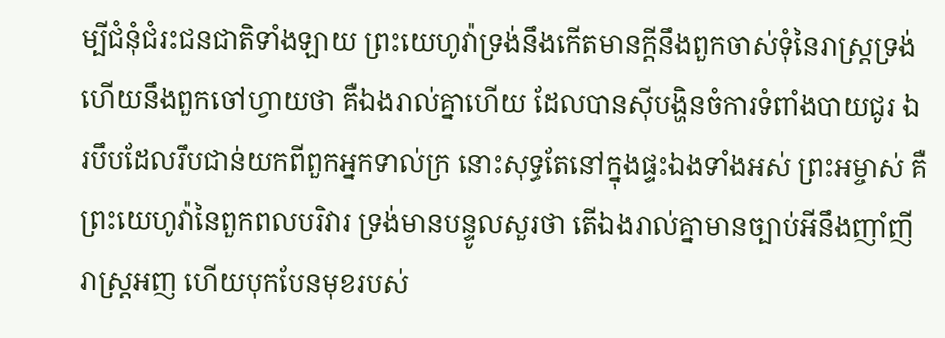ម្បីជំនុំជំរះជនជាតិទាំងឡាយ ព្រះយេហូវ៉ាទ្រង់នឹងកើតមានក្តីនឹងពួកចាស់ទុំនៃរាស្ត្រទ្រង់ ហើយនឹងពួកចៅហ្វាយថា គឺឯងរាល់គ្នាហើយ ដែលបានស៊ីបង្ហិនចំការទំពាំងបាយជូរ ឯរបឹបដែលរឹបជាន់យកពីពួកអ្នកទាល់ក្រ នោះសុទ្ធតែនៅក្នុងផ្ទះឯងទាំងអស់ ព្រះអម្ចាស់ គឺព្រះយេហូវ៉ានៃពួកពលបរិវារ ទ្រង់មានបន្ទូលសួរថា តើឯងរាល់គ្នាមានច្បាប់អីនឹងញាំញីរាស្ត្រអញ ហើយបុកបែនមុខរបស់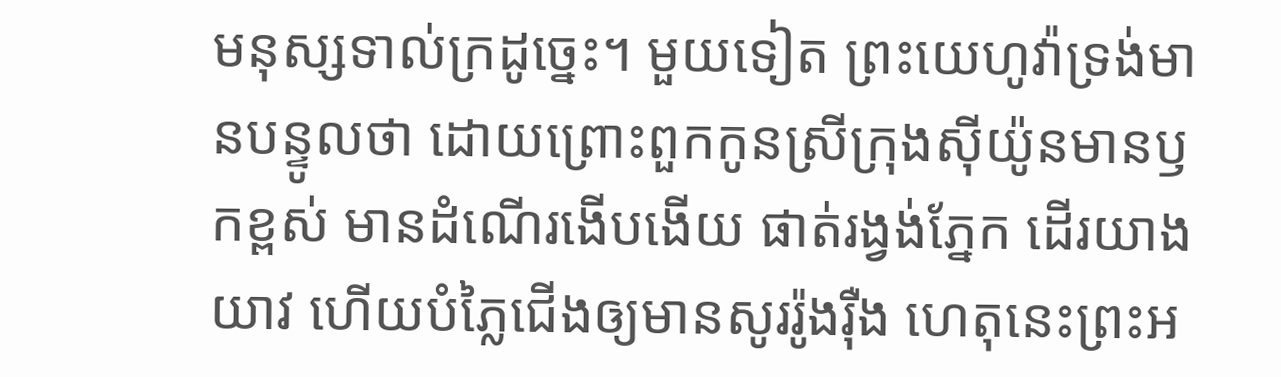មនុស្សទាល់ក្រដូច្នេះ។ មួយទៀត ព្រះយេហូវ៉ាទ្រង់មានបន្ទូលថា ដោយព្រោះពួកកូនស្រីក្រុងស៊ីយ៉ូនមានឫកខ្ពស់ មានដំណើរងើបងើយ ផាត់រង្វង់ភ្នែក ដើរយាងយាវ ហើយបំភ្លៃជើងឲ្យមានសូររ៉ូងរ៉ឺង ហេតុនេះព្រះអ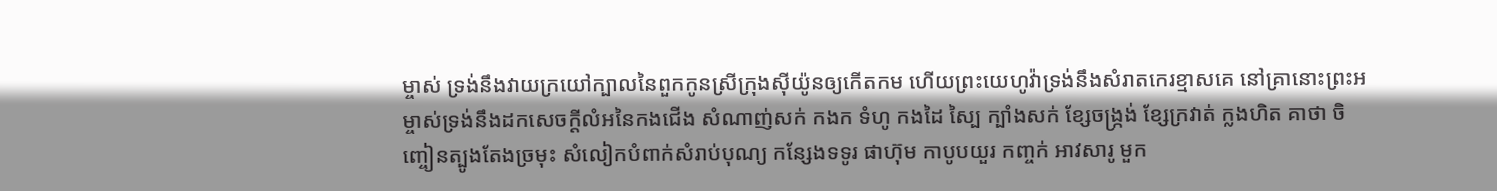ម្ចាស់ ទ្រង់នឹងវាយក្រយៅក្បាលនៃពួកកូនស្រីក្រុងស៊ីយ៉ូនឲ្យកើតកម ហើយព្រះយេហូវ៉ាទ្រង់នឹងសំរាតកេរខ្មាសគេ នៅគ្រានោះព្រះអម្ចាស់ទ្រង់នឹងដកសេចក្ដីលំអនៃកងជើង សំណាញ់សក់ កងក ទំហូ កងដៃ ស្បៃ ក្បាំងសក់ ខ្សែចង្ក្រង់ ខ្សែក្រវាត់ ក្លងហិត គាថា ចិញ្ចៀនត្បូងតែងច្រមុះ សំលៀកបំពាក់សំរាប់បុណ្យ កន្សែងទទូរ ផាហ៊ុម កាបូបយួរ កញ្ចក់ អាវសារូ មួក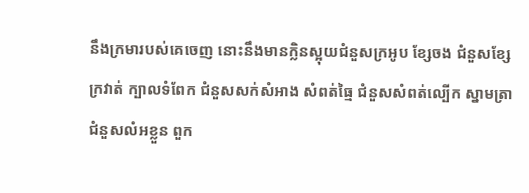នឹងក្រមារបស់គេចេញ នោះនឹងមានក្លិនស្អុយជំនួសក្រអូប ខ្សែចង ជំនួសខ្សែក្រវាត់ ក្បាលទំពែក ជំនួសសក់សំអាង សំពត់ធ្មៃ ជំនួសសំពត់ល្បើក ស្នាមត្រា ជំនួសលំអខ្លួន ពួក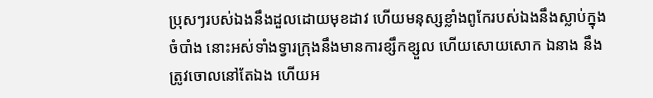ប្រុសៗរបស់ឯងនឹងដួលដោយមុខដាវ ហើយមនុស្សខ្លាំងពូកែរបស់ឯងនឹងស្លាប់ក្នុងចំបាំង នោះអស់ទាំងទ្វារក្រុងនឹងមានការខ្សឹកខ្សួល ហើយសោយសោក ឯនាង នឹងត្រូវចោលនៅតែឯង ហើយអ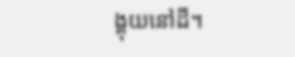ង្គុយនៅដី។